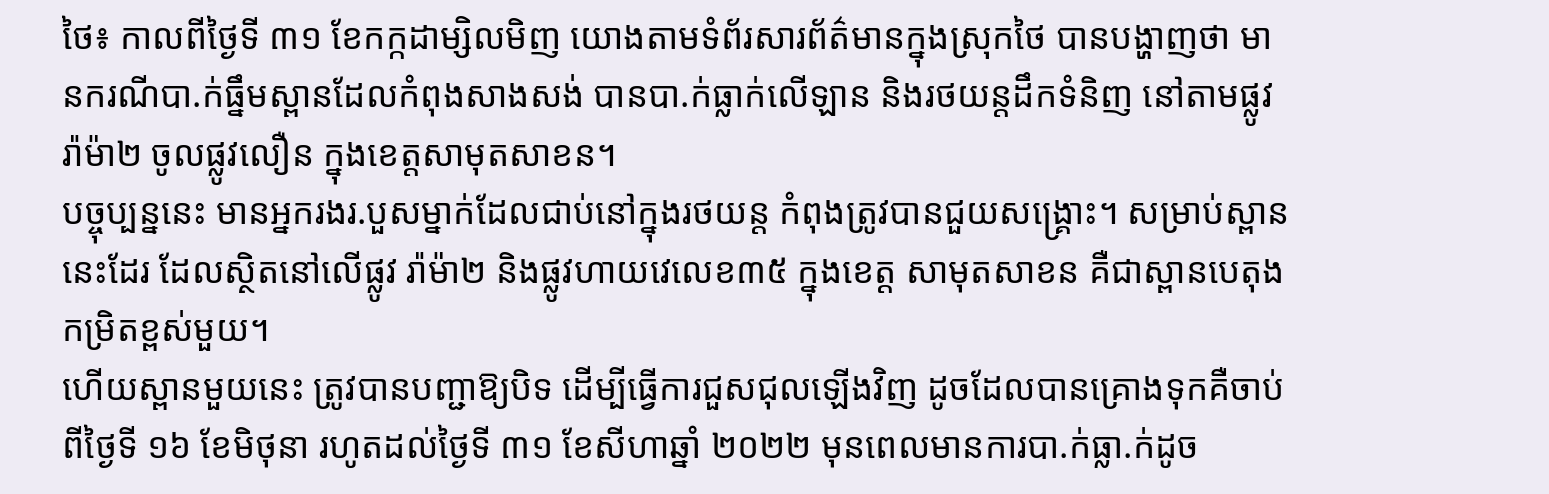ថៃ៖ កាលពីថ្ងៃទី ៣១ ខែកក្កដាម្សិលមិញ យោងតាមទំព័រសារព័ត៌មានក្នុងស្រុកថៃ បានបង្ហាញថា មានករណីបា.ក់ធ្នឹមស្ពានដែលកំពុងសាងសង់ បានបា.ក់ធ្លាក់លើឡាន និងរថយន្តដឹកទំនិញ នៅតាមផ្លូវរ៉ាម៉ា២ ចូលផ្លូវលឿន ក្នុងខេត្តសាមុតសាខន។
បច្ចុប្បន្ននេះ មានអ្នករងរ.បួសម្នាក់ដែលជាប់នៅក្នុងរថយន្ត កំពុងត្រូវបានជួយសង្គ្រោះ។ សម្រាប់ស្ពាននេះដែរ ដែលស្ថិតនៅលើផ្លូវ រ៉ាម៉ា២ និងផ្លូវហាយវេលេខ៣៥ ក្នុងខេត្ត សាមុតសាខន គឺជាស្ពានបេតុងកម្រិតខ្ពស់មួយ។
ហើយស្ពានមួយនេះ ត្រូវបានបញ្ជាឱ្យបិទ ដើម្បីធ្វើការជួសជុលឡើងវិញ ដូចដែលបានគ្រោងទុកគឺចាប់ពីថ្ងៃទី ១៦ ខែមិថុនា រហូតដល់ថ្ងៃទី ៣១ ខែសីហាឆ្នាំ ២០២២ មុនពេលមានការបា.ក់ធ្លា.ក់ដូច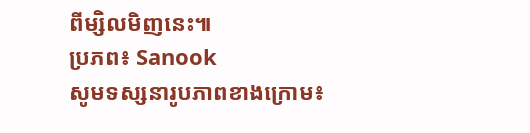ពីម្សិលមិញនេះ៕
ប្រភព៖ Sanook
សូមទស្សនារូបភាពខាងក្រោម៖